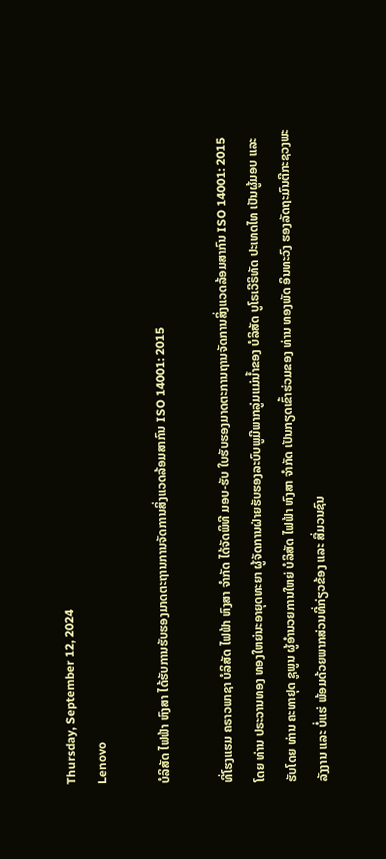Thursday, September 12, 2024
Lenovo

ບໍລິສັດ ໄຟຟ້າ ຫົງສາ ໄດ້ຮັບການຮັບຮອງມາດຕະຖານການຈັດການສິ່ງແວດລ້ອມສາກົນ ISO 14001: 2015

ທີ່ໂຮງແຮມ ຄຣາວພາຊາ ບໍລິສັດ ໄຟຟ້າ ຫົງສາ ຈໍາກັດ ໄດ້ຈັດພິທີ ມອບ-ຮັບ ໃບຮັບຮອງມາດຕະການຖານຈັດການສິ່ງແວດລ້ອມສາກົນ ISO 14001: 2015 ໂດຍ ທ່ານ ປຣະວານທອງ ທອງໃຫຍ່ນະອາຍຸດທະຍາ ຜູ້ຈັດການຝ່າຍຮັບຮອງລະບົບພູມີພາກລູ່ມແມ່ນ້ຳຂອງ ບໍລິສັດ ບູໂຣເວີຣິທັດ ປະເທດໄທ ເປັນຜູ້ມອບ ແລະ ຮັບໂດຍ ທ່ານ ຄະທາຢຸດ ຊູພູນ ຜູ້ອຳນວຍການໃຫຍ່ ບໍລິສັດ ໄຟຟ້າ ຫົງສາ ຈຳກັດ ເປັນກຽດເຂົ້າຮ່ວມຂອງ ທ່ານ ທອງພັດ ອິນທະວົງ ຮອງລັດຖະມົນຕີກະຊວງພະລັງງານ ແລະ ບໍ່ແຮ່ ພ້ອມດ້ວຍພາກສ່ວນທີ່ກ່ຽວຂ້ອງ ແລະ ສື່ມວນຊົນ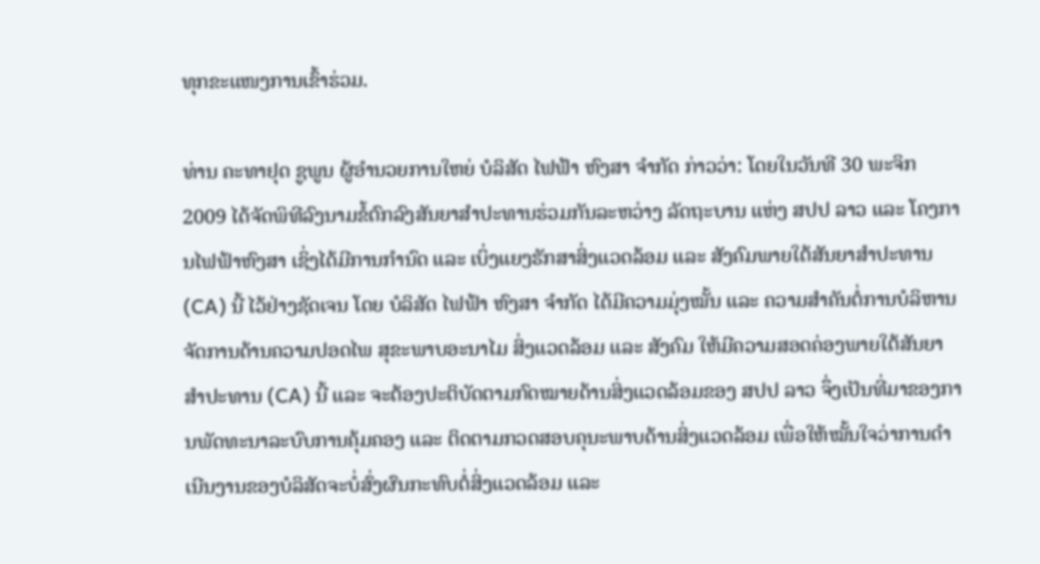ທຸກຂະແໜງການເຂົ້າຮ່ວມ.

ທ່ານ ຄະທາຢຸດ ຊູພູນ ຜູ້ອຳນວຍການໃຫຍ່ ບໍລິສັດ ໄຟຟ້າ ຫົງສາ ຈຳກັດ ກ່າວວ່າ: ໂດຍໃນວັນທີ 30 ພະຈິກ 2009 ໄດ້ຈັດພິທີລົງນາມຂໍ້ຕົກລົງສັນຍາສໍາປະທານຮ່ວມກັນລະຫວ່າງ ລັດຖະບານ ແຫ່ງ ສປປ ລາວ ແລະ ໂຄງການໄຟຟ້າຫົງສາ ເຊິ່ງໄດ້ມີການກຳນົດ ແລະ ເບິ່ງແຍງຮັກສາສິ່ງແວດລ້ອມ ແລະ ສັງຄົມພາຍໃຕ້ສັນຍາສຳປະທານ (CA) ນີ້ ໄວ້ຢ່າງຊັດເຈນ ໂດຍ ບໍລິສັດ ໄຟຟ້າ ຫົງສາ ຈໍາກັດ ໄດ້ມີຄວາມມຸ່ງໝັ້ນ ແລະ ຄວາມສຳຄັນຕໍ່ການບໍລິຫານຈັດການດ້ານຄວາມປອດໄພ ສຸຂະພາບອະນາໄມ ສິ່ງແວດລ້ອມ ແລະ ສັງຄົມ ໃຫ້ມີຄວາມສອດຄ່ອງພາຍໃຕ້ສັນຍາສຳປະທານ (CA) ນີ້ ແລະ ຈະຕ້ອງປະຕິບັດຕາມກົດໝາຍດ້ານສິ່ງແວດລ້ອມຂອງ ສປປ ລາວ ຈຶ່ງເປັນທີ່ມາຂອງການພັດທະນາລະບົບການຄຸ້ມຄອງ ແລະ ຕິດຕາມກວດສອບຄຸນະພາບດ້ານສິ່ງແວດລ້ອມ ເພື່ອໃຫ້ໝັ້ນໃຈວ່າການດຳເນີນງານຂອງບໍລິສັດຈະບໍ່ສົ່ງຜົນກະທົບຕໍ່ສິ່ງແວດລ້ອມ ແລະ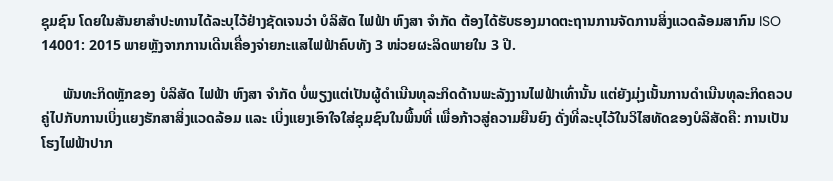ຊຸມຊົນ ໂດຍໃນສັນຍາສຳປະທານໄດ້ລະບຸໄວ້ຢ່າງຊັດເຈນວ່າ ບໍລິສັດ ໄຟຟ້າ ຫົງສາ ຈໍາກັດ ຕ້ອງໄດ້ຮັບຮອງມາດຕະຖານການຈັດການສິ່ງແວດລ້ອມສາກົນ ISO 14001: 2015 ພາຍຫຼັງຈາກການເດີນເຄື່ອງຈ່າຍກະແສໄຟຟ້າຄົບທັງ 3 ໜ່ວຍຜະລິດພາຍໃນ 3 ປີ.

      ພັນທະກິດຫຼັກຂອງ ບໍລິສັດ ໄຟຟ້າ ຫົງສາ ຈໍາກັດ ບໍ່ພຽງແຕ່ເປັນຜູ້ດຳເນີນທຸລະກິດດ້ານພະລັງງານໄຟຟ້າເທົ່ານັ້ນ ແຕ່ຍັງມຸ່ງເນັ້ນການດຳເນີນທຸລະກິດຄວບຄູ່ໄປກັບການເບິ່ງແຍງຮັກສາສິ່ງແວດລ້ອມ ແລະ ເບິ່ງແຍງເອົາໃຈໃສ່ຊຸມຊົນໃນພື້ນທີ່ ເພື່ອກ້າວສູ່ຄວາມຍືນຍົງ ດັ່ງທີ່ລະບຸໄວ້ໃນວິໄສທັດຂອງບໍລິສັດຄື: ການເປັນໂຮງໄຟຟ້າປາກ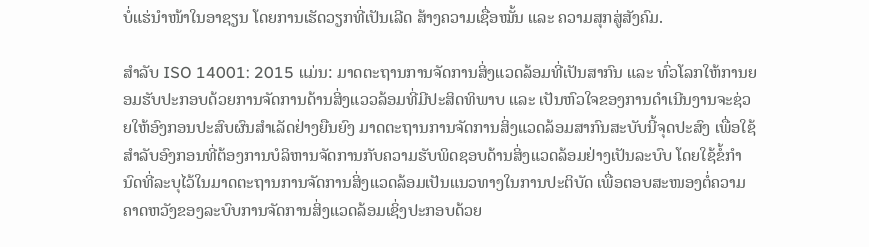ບໍ່ແຮ່ນຳໜ້າໃນອາຊຽນ ໂດຍການເຮັດວຽກທີ່ເປັນເລີດ ສ້າງຄວາມເຊື່ອໝັ້ນ ແລະ ຄວາມສຸກສູ່ສັງຄົມ.

ສຳລັບ ISO 14001: 2015 ແມ່ນ: ມາດຕະຖານການຈັດການສິ່ງແວດລ້ອມທີ່ເປັນສາກົນ ແລະ ທົ່ວໂລກໃຫ້ການຍອມຮັບປະກອບດ້ວຍການຈັດການດ້ານສິ່ງແວວລ້ອມທີ່ມີປະສິດທິພາບ ແລະ ເປັນຫົວໃຈຂອງການດຳເນີນງານຈະຊ່ວຍໃຫ້ອົງກອນປະສົບຜົນສຳເລັດຢ່າງຍືນຍົງ ມາດຕະຖານການຈັດການສິ່ງແວດລ້ອມສາກົນສະບັບນີ້ຈຸດປະສົງ ເພື່ອໃຊ້ສຳລັບອົງກອນທີ່ຕ້ອງການບໍລິຫານຈັດການກັບຄວາມຮັບພິດຊອບດ້ານສິ່ງແວດລ້ອມຢ່າງເປັນລະບົບ ໂດຍໃຊ້ຂໍ້ກຳນົດທີ່ລະບຸໄວ້ໃນມາດຕະຖານການຈັດການສິ່ງແວດລ້ອມເປັນແນວທາງໃນການປະຕິບັດ ເພື່ອຕອບສະໜອງຕໍ່ຄວາມຄາດຫວັງຂອງລະບົບການຈັດການສິ່ງແວດລ້ອມເຊິ່ງປະກອບດ້ວຍ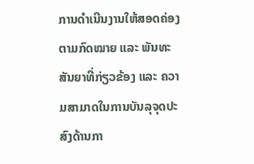ການດຳເນີນງານໃຫ້ສອດຄ່ອງຕາມກົດໝາຍ ແລະ ພັນທະສັນຍາທີ່ກ່ຽວຂ້ອງ ແລະ ຄວາມສາມາດໃນການບັນລຸຈຸດປະສົງດ້ານກາ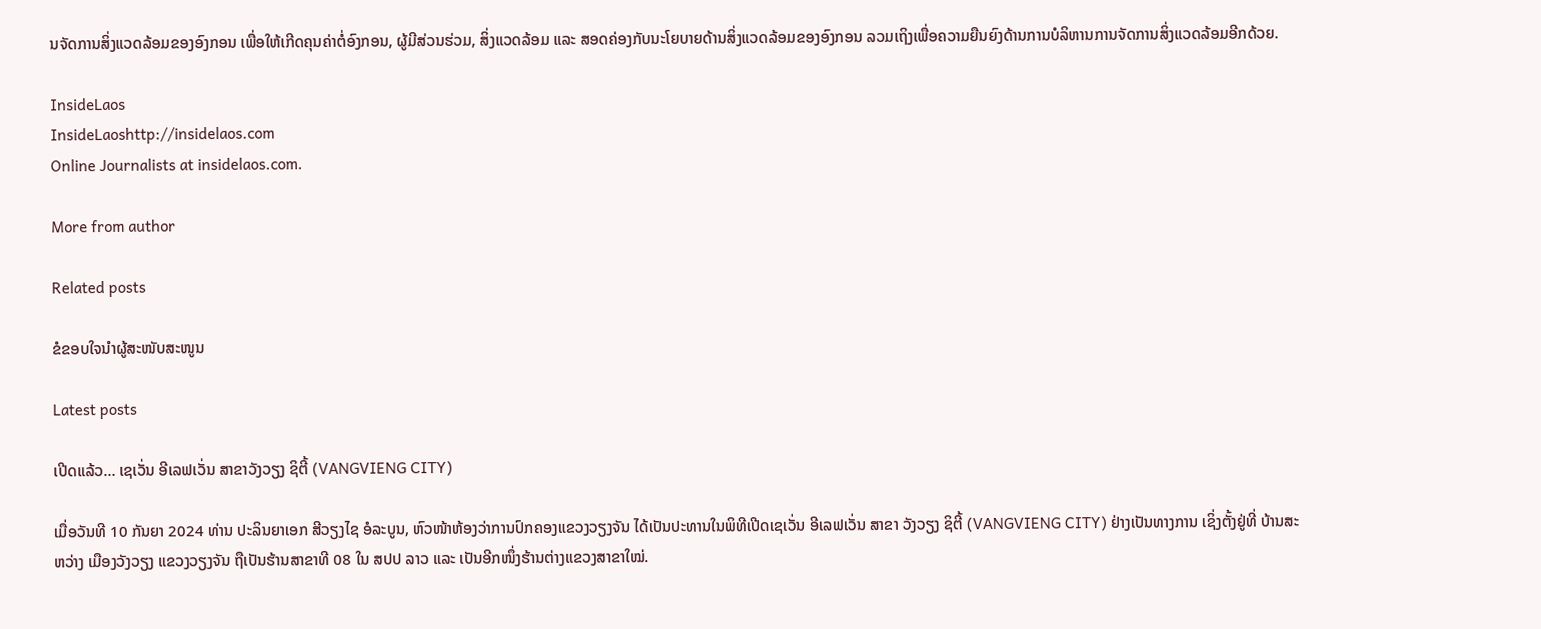ນຈັດການສິ່ງແວດລ້ອມຂອງອົງກອນ ເພື່ອໃຫ້ເກີດຄຸນຄ່າຕໍ່ອົງກອນ, ຜູ້ມີສ່ວນຮ່ວມ, ສິ່ງແວດລ້ອມ ແລະ ສອດຄ່ອງກັບນະໂຍບາຍດ້ານສິ່ງແວດລ້ອມຂອງອົງກອນ ລວມເຖິງເພື່ອຄວາມຍືນຍົງດ້ານການບໍລິຫານການຈັດການສິ່ງແວດລ້ອມອີກດ້ວຍ.

InsideLaos
InsideLaoshttp://insidelaos.com
Online Journalists at insidelaos.com.

More from author

Related posts

ຂໍຂອບໃຈນຳຜູ້ສະໜັບສະໜູນ

Latest posts

ເປີດແລ້ວ… ເຊເວັ່ນ ອີເລຟເວັ່ນ ສາຂາວັງວຽງ ຊິຕີ້ (VANGVIENG CITY)

ເມື່ອວັນທີ 10 ກັນຍາ 2024 ທ່ານ ປະລິນຍາເອກ ສີວຽງໄຊ ອໍລະບູນ, ຫົວໜ້າຫ້ອງວ່າການປົກຄອງແຂວງວຽງຈັນ ໄດ້ເປັນປະທານໃນພິທີເປີດເຊເວັ່ນ ອີເລຟເວັ່ນ ສາຂາ ວັງວຽງ ຊິຕີ້ (VANGVIENG CITY) ຢ່າງເປັນທາງການ ເຊິ່ງຕັ້ງຢູ່ທີ່ ບ້ານສະຫວ່າງ ເມືອງວັງວຽງ ແຂວງວຽງຈັນ ຖືເປັນຮ້ານສາຂາທີ 08 ໃນ ສປປ ລາວ ແລະ ເປັນອີກໜຶ່ງຮ້ານຕ່າງແຂວງສາຂາໃໝ່.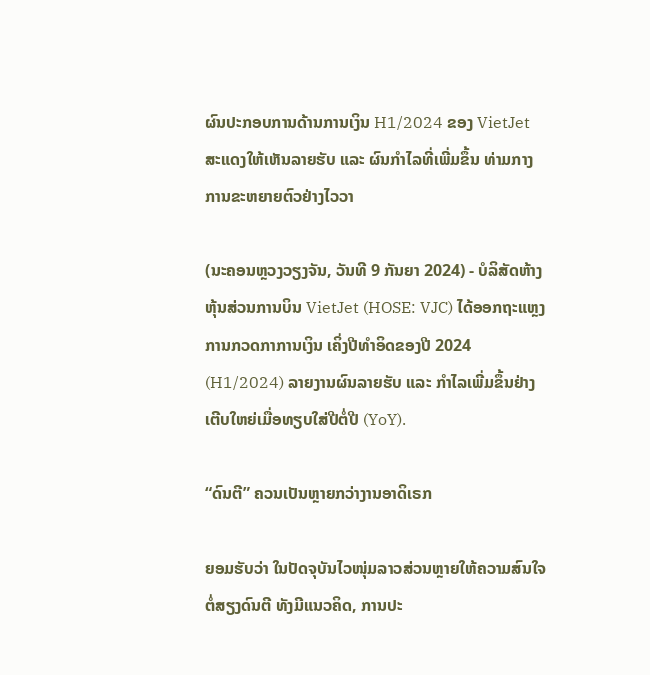ຜົນປະກອບການດ້ານການເງິນ H1/2024 ຂອງ VietJet ສະແດງໃຫ້ເຫັນລາຍຮັບ ແລະ ຜົນກຳໄລທີ່ເພີ່ມຂຶ້ນ ທ່າມກາງການຂະຫຍາຍຕົວຢ່າງໄວວາ

(ນະຄອນຫຼວງວຽງຈັນ, ວັນທີ 9 ກັນຍາ 2024) - ບໍລິສັດຫ້າງຫຸ້ນສ່ວນການບິນ VietJet (HOSE: VJC) ໄດ້ອອກຖະແຫຼງການກວດກາການເງິນ ເຄິ່ງປີທຳອິດຂອງປີ 2024 (H1/2024) ລາຍງານຜົນລາຍຮັບ ແລະ ກຳໄລເພີ່ມຂຶ້ນຢ່າງເຕີບໃຫຍ່ເມື່ອທຽບໃສ່ປີຕໍ່ປີ (YoY).

“ດົນຕີ” ຄວນເປັນຫຼາຍກວ່າງານອາດິເຣກ

ຍອມຮັບວ່າ ໃນປັດຈຸບັນໄວໜຸ່ມລາວສ່ວນຫຼາຍໃຫ້ຄວາມສົນໃຈຕໍ່ສຽງດົນຕີ ທັງມີແນວຄິດ, ການປະ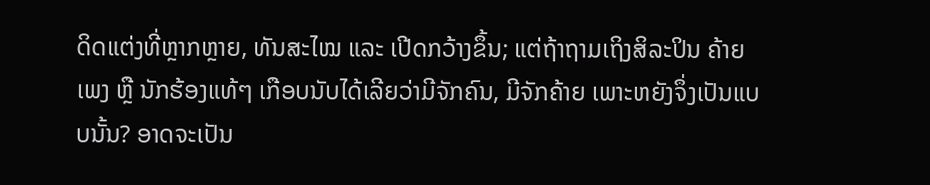ດິດແຕ່ງທີ່ຫຼາກຫຼາຍ, ທັນສະໄໝ ແລະ ເປີດກວ້າງຂຶ້ນ; ແຕ່ຖ້າຖາມເຖິງສິລະປິນ ຄ້າຍເພງ ຫຼື ນັກຮ້ອງແທ້ໆ ເກືອບນັບໄດ້ເລີຍວ່າມີຈັກຄົນ, ມີຈັກຄ້າຍ ເພາະຫຍັງຈຶ່ງເປັນແບບນັ້ນ? ອາດຈະເປັນ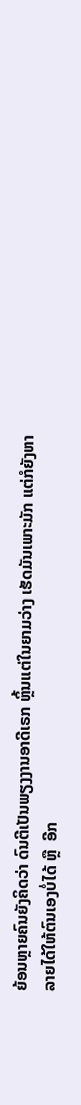ຍ້ອນຫຼາຍຄົນຍັງຄິດວ່າ ດົນຕີເປັນພຽງງານອາດີເຣກ ຫຼິ້ນແຕ່ໃນຍາມວ່າງ ເຮັດມັນເພາະມັກ ແຕ່ກໍຍັງຫາລາຍໄດ້ໃຫ້ຕົນເອງບໍ່ໄດ້ ຫຼື  ອີກ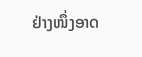ຢ່າງໜຶ່ງອາດ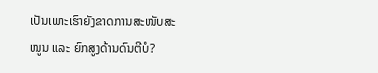ເປັນເພາະເຮົາຍັງຂາດການສະໜັບສະໜູນ ແລະ ຍົກສູງດ້ານດົນຕີບໍ?